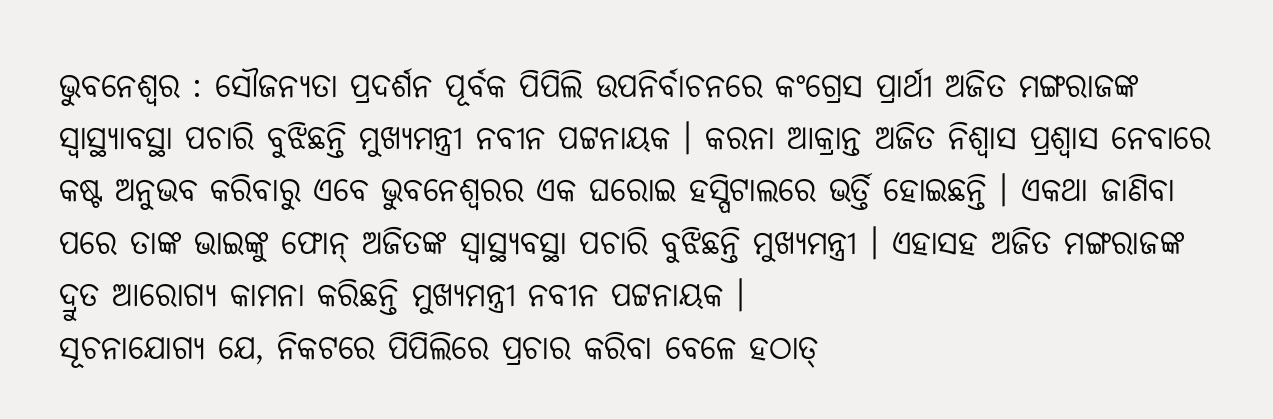ଭୁବନେଶ୍ୱର : ସୌଜନ୍ୟତା ପ୍ରଦର୍ଶନ ପୂର୍ବକ ପିପିଲି ଉପନିର୍ବାଚନରେ କଂଗ୍ରେସ ପ୍ରାର୍ଥୀ ଅଜିତ ମଙ୍ଗରାଜଙ୍କ ସ୍ୱାସ୍ଥ୍ୟାବସ୍ଥା ପଚାରି ବୁଝିଛନ୍ତି ମୁଖ୍ୟମନ୍ତ୍ରୀ ନବୀନ ପଟ୍ଟନାୟକ । କରନା ଆକ୍ରାନ୍ତ ଅଜିତ ନିଶ୍ୱାସ ପ୍ରଶ୍ୱାସ ନେବାରେ କଷ୍ଟ ଅନୁଭବ କରିବାରୁ ଏବେ ଭୁବନେଶ୍ୱରର ଏକ ଘରୋଇ ହସ୍ପିଟାଲରେ ଭର୍ତ୍ତି ହୋଇଛନ୍ତି । ଏକଥା ଜାଣିବା ପରେ ତାଙ୍କ ଭାଇଙ୍କୁ ଫୋନ୍ ଅଜିତଙ୍କ ସ୍ୱାସ୍ଥ୍ୟବସ୍ଥା ପଚାରି ବୁଝିଛନ୍ତି ମୁଖ୍ୟମନ୍ତ୍ରୀ । ଏହାସହ ଅଜିତ ମଙ୍ଗରାଜଙ୍କ ଦ୍ରୁତ ଆରୋଗ୍ୟ କାମନା କରିଛନ୍ତି ମୁଖ୍ୟମନ୍ତ୍ରୀ ନବୀନ ପଟ୍ଟନାୟକ ।
ସୂଚନାଯୋଗ୍ୟ ଯେ, ନିକଟରେ ପିପିଲିରେ ପ୍ରଚାର କରିବା ବେଳେ ହଠାତ୍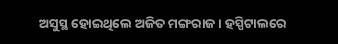ଅସୁସ୍ଥ ହୋଇଥିଲେ ଅଜିତ ମଙ୍ଗରାଜ । ହସ୍ପିଟାଲରେ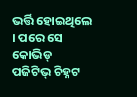ଭର୍ତ୍ତି ହୋଇଥିଲେ । ପରେ ସେ କୋଭିଡ୍ ପଜିଟିଭ୍ ଚିହ୍ନଟ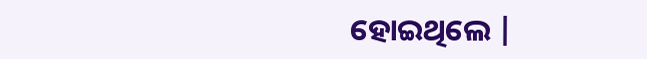ହୋଇଥିଲେ |